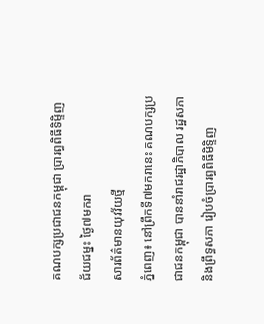គណបក្សប្រជាជនកម្ពុជា ប្រារព្ធពិធីទិម្ទិញ ជ័យជម្នះ ថ្ងៃ៧មករា
សារព័ត៌មានយុវវ័យថ្មី
ភ្នំពេញ៖ នៅព្រឹកទី៧មករានេះ គណបក្សប្រជាជនកម្ពុជា បាននាំរាជរដ្ឋាភិបាល រដ្ឋសភា និងព្រឹទ្ធសភា រៀបចំប្រារព្ធពិធីមិទ្ទិញ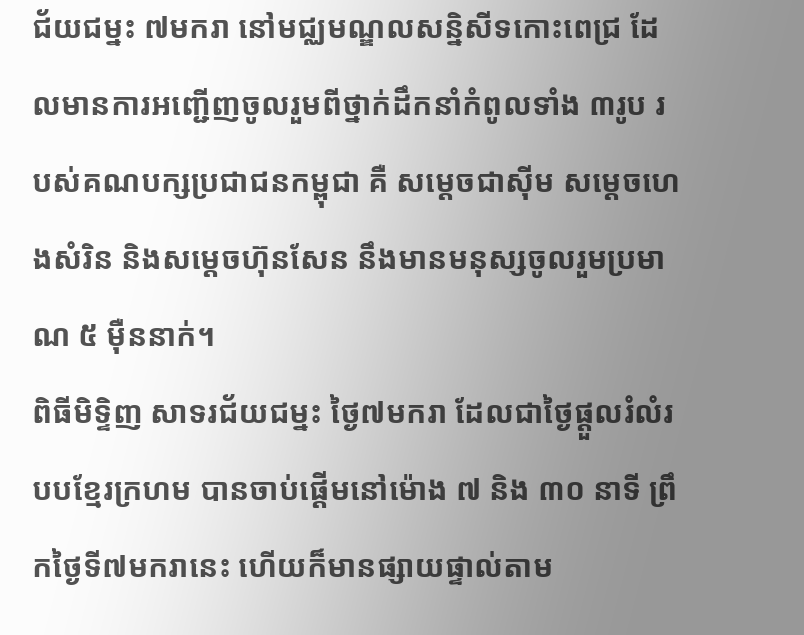ជ័យជម្នះ ៧មករា នៅមជ្ឈមណ្ឌលសន្និសីទកោះពេជ្រ ដែលមានការអញ្ជើញចូលរួមពីថ្នាក់ដឹកនាំកំពូលទាំង ៣រូប របស់គណបក្សប្រជាជនកម្ពុជា គឺ សម្តេចជាស៊ីម សម្តេចហេងសំរិន និងសម្តេចហ៊ុនសែន នឹងមានមនុស្សចូលរួមប្រមាណ ៥ ម៉ឺននាក់។
ពិធីមិទ្ទិញ សាទរជ័យជម្នះ ថ្ងៃ៧មករា ដែលជាថ្ងៃផ្តួលរំលំរបបខ្មែរក្រហម បានចាប់ផ្តើមនៅម៉ោង ៧ និង ៣០ នាទី ព្រឹកថ្ងៃទី៧មករានេះ ហើយក៏មានផ្សាយផ្ទាល់តាម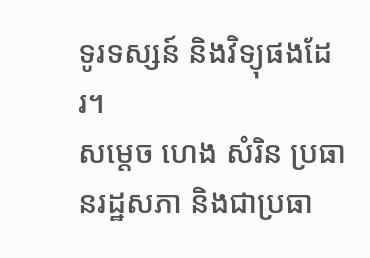ទូរទស្សន៍ និងវិទ្យុផងដែរ។
សម្តេច ហេង សំរិន ប្រធានរដ្ឋសភា និងជាប្រធា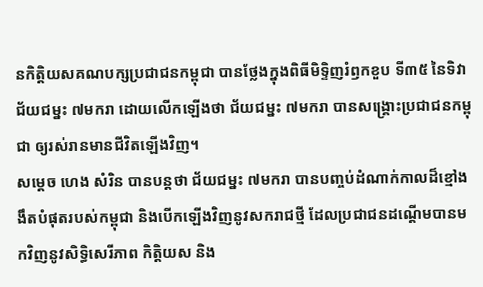នកិត្តិយសគណបក្សប្រជាជនកម្ពុជា បានថ្លែងក្នុងពិធីមិទ្ទិញរំឭកខួប ទី៣៥ នៃទិវាជ័យជម្នះ ៧មករា ដោយលើកឡើងថា ជ័យជម្នះ ៧មករា បានសង្គ្រោះប្រជាជនកម្ពុជា ឲ្យរស់រានមានជីវិតឡើងវិញ។
សម្តេច ហេង សំរិន បានបន្តថា ជ័យជម្នះ ៧មករា បានបញ្ចប់ដំណាក់កាលដ៏ខ្មៅងងឹតបំផុតរបស់កម្ពុជា និងបើកឡើងវិញនូវសករាជថ្មី ដែលប្រជាជនដណ្តើមបានមកវិញនូវសិទ្ធិសេរីភាព កិត្តិយស និង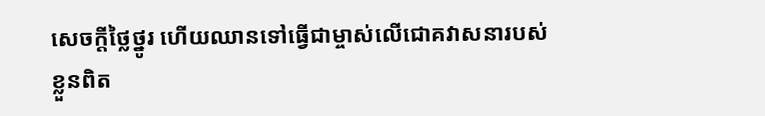សេចក្តីថ្លៃថ្នូរ ហើយឈានទៅធ្វើជាម្ចាស់លើជោគវាសនារបស់ខ្លួនពិត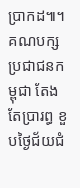ប្រាកដ៕។
គណបក្សប្រជាជនកម្ពុជា តែងតែប្រារព្ធ ខួបថ្ងៃជ័យជំ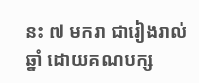នះ ៧ មករា ជារៀងរាល់ឆ្នាំ ដោយគណបក្ស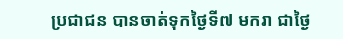ប្រជាជន បានចាត់ទុកថ្ងៃទី៧ មករា ជាថ្ងៃ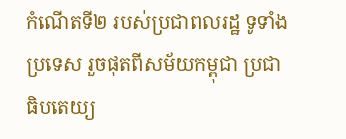កំណើតទី២ របស់ប្រជាពលរដ្ឋ ទូទាំងប្រទេស រួចផុតពីសម័យកម្ពុជា ប្រជាធិបតេយ្យ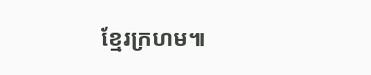ខ្មែរក្រហម៕